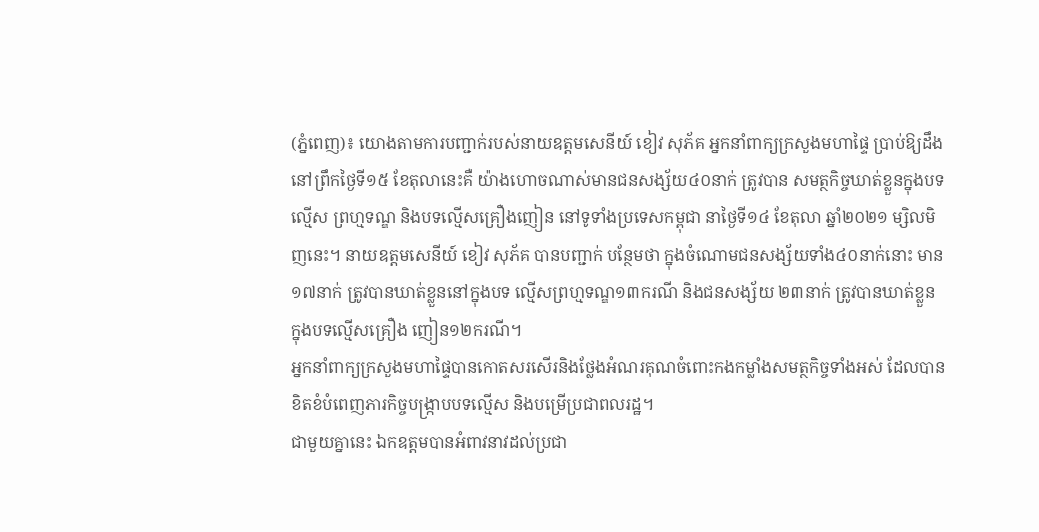(ភ្នំពេញ)៖ យោងតាមការបញ្ជាក់របស់នាយឧត្តមសេនីយ៍ ខៀវ សុភ័គ អ្នកនាំពាក្យក្រសួងមហាផ្ទៃ ប្រាប់ឱ្យដឹងនៅព្រឹកថ្ងៃទី១៥ ខែតុលានេះគឺ យ៉ាងហោចណាស់មានជនសង្ស័យ៤០នាក់ ត្រូវបាន សមត្ថកិច្ចឃាត់ខ្លួនក្នុងបទល្មើស ព្រហ្មទណ្ឌ និងបទល្មើសគ្រឿងញៀន នៅទូទាំងប្រទេសកម្ពុជា នាថ្ងៃទី១៤ ខែតុលា ឆ្នាំ២០២១ ម្សិលមិញនេះ។ នាយឧត្តមសេនីយ៍ ខៀវ សុភ័គ បានបញ្ជាក់ បន្ថែមថា ក្នុងចំណោមជនសង្ស័យទាំង៤០នាក់នោះ មាន ១៧នាក់ ត្រូវបានឃាត់ខ្លួននៅក្នុងបទ ល្មើសព្រហ្មទណ្ឌ១៣ករណី និងជនសង្ស័យ ២៣នាក់ ត្រូវបានឃាត់ខ្លួន ក្នុងបទល្មើសគ្រឿង ញៀន១២ករណី។
អ្នកនាំពាក្យក្រសួងមហាផ្ទៃបានកោតសរសើរនិងថ្លែងអំណរគុណចំពោះកងកម្លាំងសមត្ថកិច្ចទាំងអស់ ដែលបានខិតខំបំពេញភារកិច្ចបង្ក្រាបបទល្មើស និងបម្រើប្រជាពលរដ្ឋ។
ជាមួយគ្នានេះ ឯកឧត្តមបានអំពាវនាវដល់ប្រជា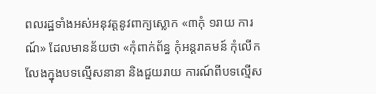ពលរដ្ឋទាំងអស់អនុវត្តនូវពាក្យស្លោក «៣កុំ ១រាយ ការណ៍» ដែលមានន័យថា «កុំពាក់ព័ន្ធ កុំអន្តរាគមន៍ កុំលើកលែងក្នុងបទល្មើសនានា និងជួយរាយ ការណ៍ពីបទល្មើស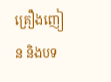គ្រឿងញៀន និងបទ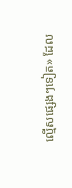ល្មើសផ្សេងៗទៀត» ដែល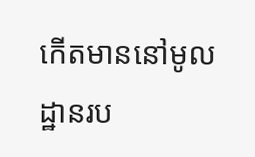កើតមាននៅមូលដ្ឋានរប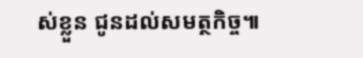ស់ខ្លួន ជូនដល់សមត្ថកិច្ច៕